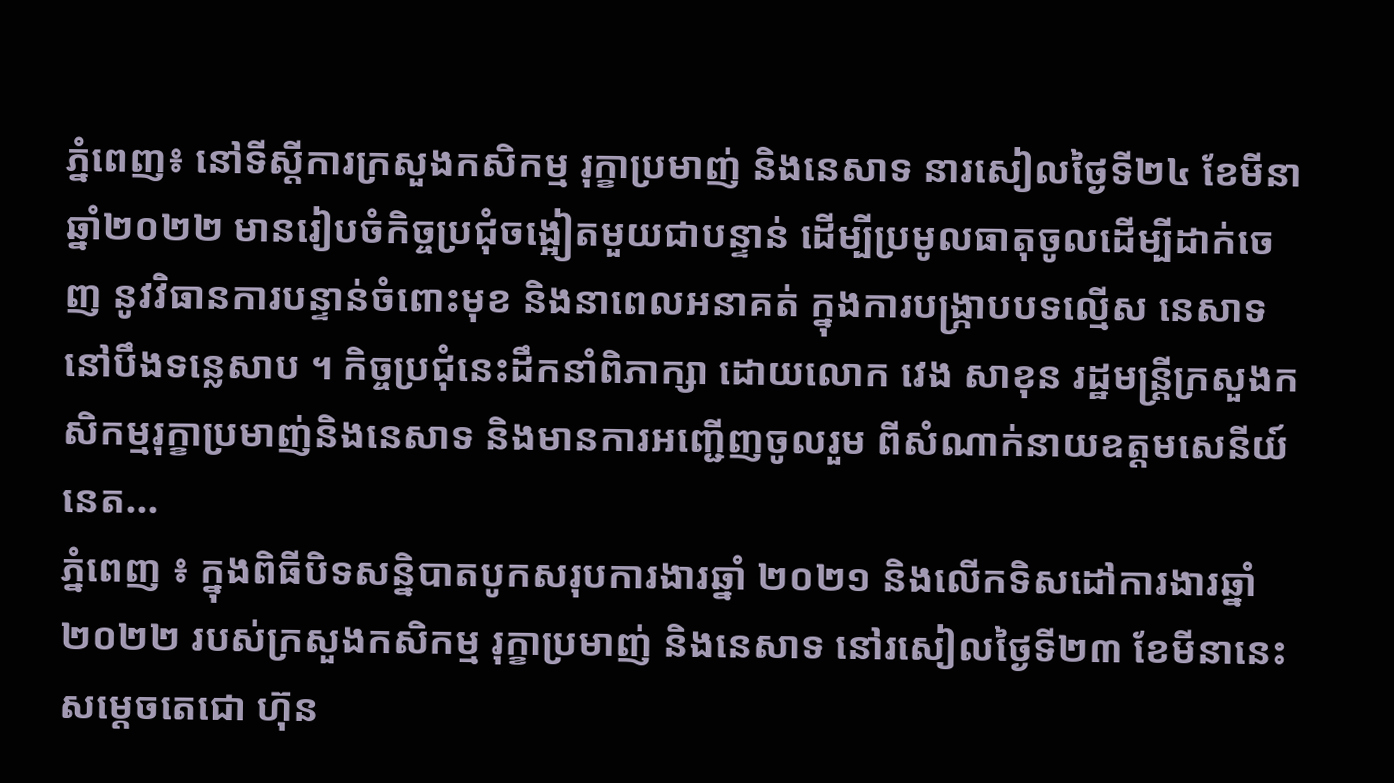ភ្នំពេញ៖ នៅទីស្តីការក្រសួងកសិកម្ម រុក្ខាប្រមាញ់ និងនេសាទ នារសៀលថ្ងៃទី២៤ ខែមីនា ឆ្នាំ២០២២ មានរៀបចំកិច្ចប្រជុំចង្អៀតមួយជាបន្ទាន់ ដើម្បីប្រមូលធាតុចូលដើម្បីដាក់ចេញ នូវវិធានការបន្ទាន់ចំពោះមុខ និងនាពេលអនាគត់ ក្នុងការបង្ក្រាបបទល្មើស នេសាទនៅបឹងទន្លេសាប ។ កិច្ចប្រជុំនេះដឹកនាំពិភាក្សា ដោយលោក វេង សាខុន រដ្ឋមន្រ្តីក្រសួងកសិកម្មរុក្ខាប្រមាញ់និងនេសាទ និងមានការអញ្ជើញចូលរួម ពីសំណាក់នាយឧត្តមសេនីយ៍ នេត...
ភ្នំពេញ ៖ ក្នុងពិធីបិទសន្និបាតបូកសរុបការងារឆ្នាំ ២០២១ និងលើកទិសដៅការងារឆ្នាំ២០២២ របស់ក្រសួងកសិកម្ម រុក្ខាប្រមាញ់ និងនេសាទ នៅរសៀលថ្ងៃទី២៣ ខែមីនានេះ សម្ដេចតេជោ ហ៊ុន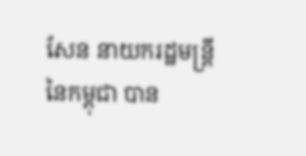សែន នាយករដ្ឋមន្រ្តី នៃកម្ពុជា បាន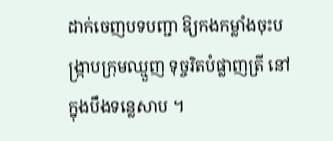ដាក់ចេញបទបញ្ជា ឱ្យកងកម្លាំងចុះបង្រ្កាបក្រុមឈ្មួញ ទុច្ចរិតបំផ្លាញត្រី នៅក្នុងបឹងទន្លេសាប ។